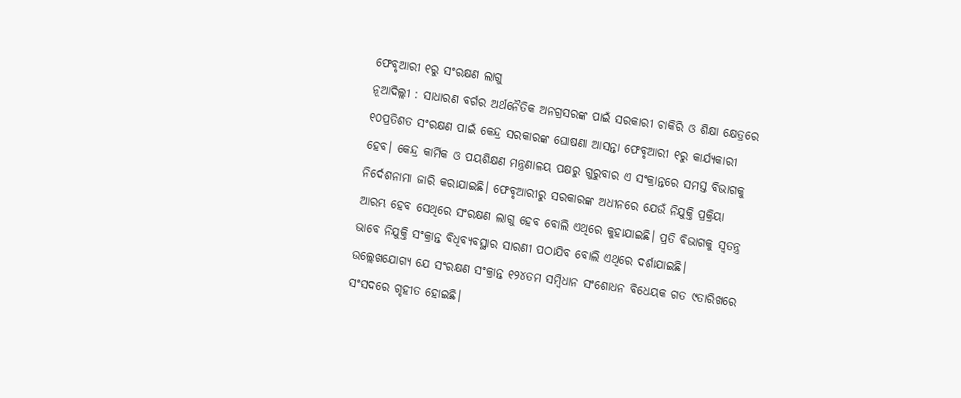ଫେବୃଆରୀ ୧ରୁ ସଂରକ୍ଷଣ ଲାଗୁ
ନୂଆଦିଲ୍ଲୀ : ସାଧାରଣ ବର୍ଗର ଅର୍ଥନୈତିକ ଅନଗ୍ରସରଙ୍କ ପାଇଁ ସରକାରୀ ଚାକିରି ଓ ଶିକ୍ଷା କ୍ଷେତ୍ରରେ ୧୦ପ୍ରତିଶତ ସଂରକ୍ଷଣ ପାଇଁ କେନ୍ଦ୍ର ସରକାରଙ୍କ ଘୋଷଣା ଆସନ୍ତା ଫେବୃଆରୀ ୧ରୁ କାର୍ଯ୍ୟକାରୀ ହେବ। କେନ୍ଦ୍ର କାର୍ମିକ ଓ ପୟଶିକ୍ଷଣ ମନ୍ତ୍ରଣାଳୟ ପକ୍ଷରୁ ଗୁରୁବାର ଏ ସଂକ୍ରାନ୍ତରେ ସମସ୍ତ ବିଭାଗକୁ ନିର୍ଦେଶନାମା ଜାରି କରାଯାଇଛି। ଫେବୃଆରୀରୁ ସରକାରଙ୍କ ଅଧୀନରେ ଯେଉଁ ନିଯୁକ୍ତି ପ୍ରକ୍ରିୟା ଆରମ୍ଭ ହେବ ସେଥିରେ ସଂରକ୍ଷଣ ଲାଗୁ ହେବ ବୋଲି ଏଥିରେ କୁହାଯାଇଛି। ପ୍ରତି ବିଭାଗକୁ ସ୍ବତନ୍ତ୍ର ଭାବେ ନିଯୁକ୍ତି ସଂକ୍ରାନ୍ତ ବିଧିବ୍ୟବସ୍ଥାର ସାରଣୀ ପଠାଯିବ ବୋଲି ଏଥିରେ ଦର୍ଶାଯାଇଛି। ଉଲ୍ଲେଖଯୋଗ୍ୟ ଯେ ସଂରକ୍ଷଣ ସଂକ୍ରାନ୍ତ ୧୨୪ତମ ସମ୍ବିଧାନ ସଂଶୋଧନ ବିଧେୟକ ଗତ ୯ତାରିଖରେ ସଂସଦରେ ଗୃହୀତ ହୋଇଛି।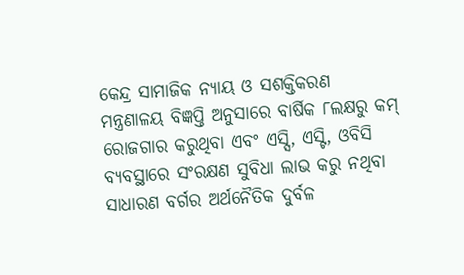କେନ୍ଦ୍ର ସାମାଜିକ ନ୍ୟାୟ ଓ ସଶକ୍ତିକରଣ ମନ୍ତ୍ରଣାଳୟ ବିଜ୍ଞପ୍ତି ଅନୁସାରେ ବାର୍ଷିକ ୮ଲକ୍ଷରୁ କମ୍ ରୋଜଗାର କରୁଥିବା ଏବଂ ଏସ୍ସି, ଏସ୍ଟି, ଓବିସି ବ୍ୟବସ୍ଥାରେ ସଂରକ୍ଷଣ ସୁବିଧା ଲାଭ କରୁ ନଥିବା ସାଧାରଣ ବର୍ଗର ଅର୍ଥନୈତିକ ଦୁର୍ବଳ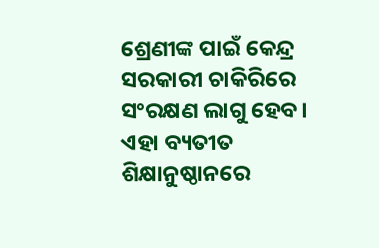ଶ୍ରେଣୀଙ୍କ ପାଇଁ କେନ୍ଦ୍ର ସରକାରୀ ଚାକିରିରେ ସଂରକ୍ଷଣ ଲାଗୁ ହେବ। ଏହା ବ୍ୟତୀତ ଶିକ୍ଷାନୁଷ୍ଠାନରେ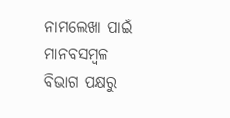ନାମଲେଖା ପାଇଁ ମାନବସମ୍ବଳ ବିଭାଗ ପକ୍ଷରୁ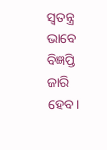ସ୍ବତନ୍ତ୍ର ଭାବେ ବିଜ୍ଞପ୍ତି ଜାରି ହେବ।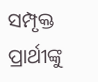ସମ୍ପୃକ୍ତ ପ୍ରାର୍ଥୀଙ୍କୁ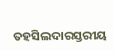ତହସିଲଦାରସ୍ତରୀୟ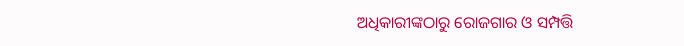ଅଧିକାରୀଙ୍କଠାରୁ ରୋଜଗାର ଓ ସମ୍ପତ୍ତି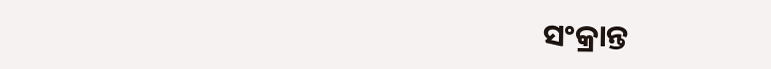ସଂକ୍ରାନ୍ତ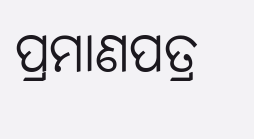ପ୍ରମାଣପତ୍ର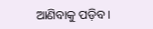ଆଣିବାକୁ ପଡ଼ିବ।